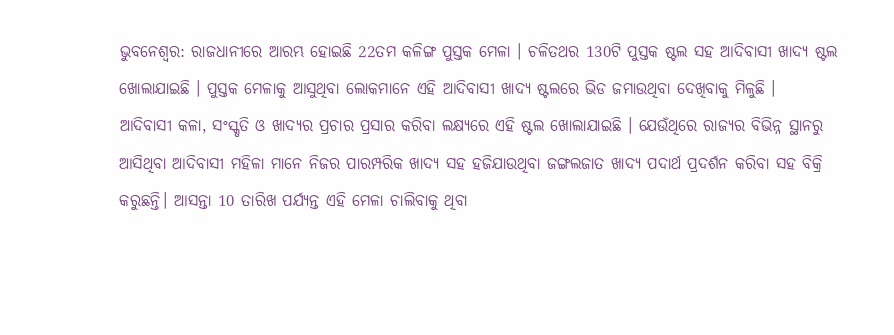ଭୁବନେଶ୍ବର: ରାଜଧାନୀରେ ଆରମ୍ଭ ହୋଇଛି 22ତମ କଳିଙ୍ଗ ପୁସ୍ତକ ମେଳା । ଚଳିତଥର 130ଟି ପୁସ୍ତକ ଷ୍ଟଲ ସହ ଆଦିବାସୀ ଖାଦ୍ୟ ଷ୍ଟଲ ଖୋଲାଯାଇଛି । ପୁସ୍ତକ ମେଳାକୁ ଆସୁଥିବା ଲୋକମାନେ ଏହି ଆଦିବାସୀ ଖାଦ୍ୟ ଷ୍ଟଲରେ ଭିଡ ଜମାଉଥିବା ଦେଖିବାକୁ ମିଳୁଛି ।
ଆଦିବାସୀ କଳା, ସଂସ୍କୃତି ଓ ଖାଦ୍ୟର ପ୍ରଚାର ପ୍ରସାର କରିବା ଲକ୍ଷ୍ୟରେ ଏହି ଷ୍ଟଲ ଖୋଲାଯାଇଛି । ଯେଉଁଥିରେ ରାଜ୍ୟର ବିଭିନ୍ନ ସ୍ଥାନରୁ ଆସିଥିବା ଆଦିବାସୀ ମହିଳା ମାନେ ନିଜର ପାରମ୍ପରିକ ଖାଦ୍ୟ ସହ ହଜିଯାଉଥିବା ଜଙ୍ଗଲଜାତ ଖାଦ୍ୟ ପଦାର୍ଥ ପ୍ରଦର୍ଶନ କରିବା ସହ ବିକ୍ରି କରୁଛନ୍ତି। ଆସନ୍ତା 10 ତାରିଖ ପର୍ଯ୍ୟନ୍ତ ଏହି ମେଳା ଚାଲିବାକୁ ଥିବା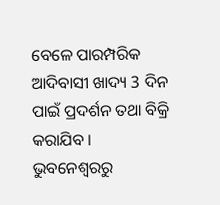ବେଳେ ପାରମ୍ପରିକ ଆଦିବାସୀ ଖାଦ୍ୟ 3 ଦିନ ପାଇଁ ପ୍ରଦର୍ଶନ ତଥା ବିକ୍ରି କରାଯିବ ।
ଭୁବନେଶ୍ବରରୁ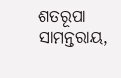ଶତରୂପା ସାମନ୍ତରାୟ,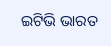ଇଟିଭି ଭାରତ